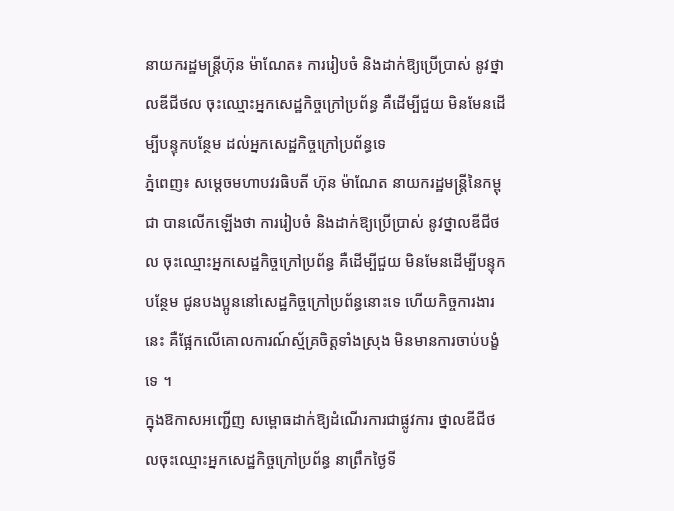នាយករដ្ឋមន្ត្រីហ៊ុន ម៉ាណែត៖ ការរៀបចំ និងដាក់ឱ្យប្រើប្រាស់ នូវថ្នាលឌីជីថល ចុះឈ្មោះអ្នកសេដ្ឋកិច្ចក្រៅប្រព័ន្ធ គឺដើម្បីជួយ មិនមែនដើម្បីបន្ទុកបន្ថែម ដល់អ្នកសេដ្ឋកិច្ចក្រៅប្រព័ន្ធទេ
ភ្នំពេញ៖ សម្តេចមហាបវរធិបតី ហ៊ុន ម៉ាណែត នាយករដ្ឋមន្ត្រីនៃកម្ពុជា បានលើកឡើងថា ការរៀបចំ និងដាក់ឱ្យប្រើប្រាស់ នូវថ្នាលឌីជីថល ចុះឈ្មោះអ្នកសេដ្ឋកិច្ចក្រៅប្រព័ន្ធ គឺដើម្បីជួយ មិនមែនដើម្បីបន្ទុកបន្ថែម ជូនបងប្អូននៅសេដ្ឋកិច្ចក្រៅប្រព័ន្ធនោះទេ ហើយកិច្ចការងារនេះ គឺផ្អែកលើគោលការណ៍ស្ម័គ្រចិត្តទាំងស្រុង មិនមានការចាប់បង្ខំទេ ។
ក្នុងឱកាសអញ្ជើញ សម្ពោធដាក់ឱ្យដំណើរការជាផ្លូវការ ថ្នាលឌីជីថលចុះឈ្មោះអ្នកសេដ្ឋកិច្ចក្រៅប្រព័ន្ធ នាព្រឹកថ្ងៃទី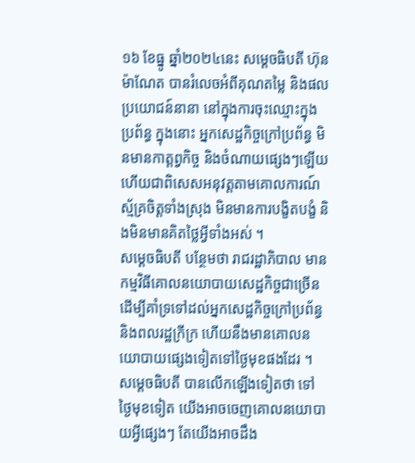១៦ ខែធ្នូ ឆ្នាំ២០២៤នេះ សម្តេចធិបតី ហ៊ុន ម៉ាណែត បានរំលេចអំពីគុណតម្លៃ និងផលប្រយោជន៍នានា នៅក្នុងការចុះឈ្មោះក្នុងប្រព័ន្ធ ក្នុងនោះ អ្នកសេដ្ឋកិច្ចក្រៅប្រព័ន្ធ មិនមានកាត្តព្វកិច្ច និងចំណាយផ្សេងៗឡើយ ហើយជាពិសេសអនុវត្តតាមគោលការណ៍ស្ម័គ្រចិត្តទាំងស្រុង មិនមានការបង្ខិតបង្ខំ និងមិនមានគិតថ្លៃអ្វីទាំងអស់ ។
សម្តេចធិបតី បន្ថែមថា រាជរដ្ឋាភិបាល មានកម្មវិធីគោលនយោបាយសេដ្ឋកិច្ចជាច្រើន ដើម្បីគាំទ្រទៅដល់អ្នកសេដ្ឋកិច្ចក្រៅប្រព័ន្ធ និងពលរដ្ឋក្រីក្រ ហើយនឹងមានគោលនយោបាយផ្សេងទៀតទៅថ្ងៃមុខផងដែរ ។
សម្តេចធិបតី បានលើកឡើងទៀតថា ទៅថ្ងៃមុខទៀត យើងអាចចេញគោលនយោបាយអ្វីផ្សេងៗ តែយើងអាចដឹង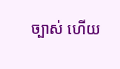ច្បាស់ ហើយ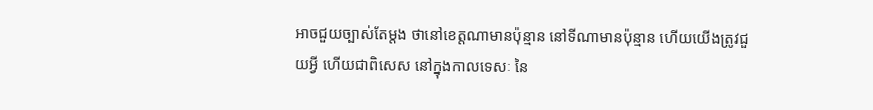អាចជួយច្បាស់តែម្តង ថានៅខេត្តណាមានប៉ុន្មាន នៅទីណាមានប៉ុន្មាន ហើយយើងត្រូវជួយអ្វី ហើយជាពិសេស នៅក្នុងកាលទេសៈ នៃ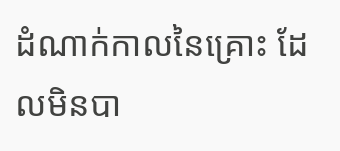ដំណាក់កាលនៃគ្រោះ ដែលមិនបា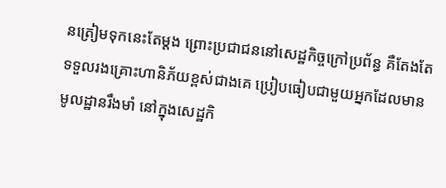នត្រៀមទុកនេះតែម្តង ព្រោះប្រជាជននៅសេដ្ឋកិច្ចក្រៅប្រព័ន្ធ គឺតែងតែទទួលរងគ្រោះហានិភ័យខ្ពស់ជាងគេ ប្រៀបធៀបជាមួយអ្នកដែលមានមូលដ្ឋានរឹងមាំ នៅក្នុងសេដ្ឋកិ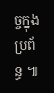ច្ចក្នុងប្រព័ន្ធ ៕